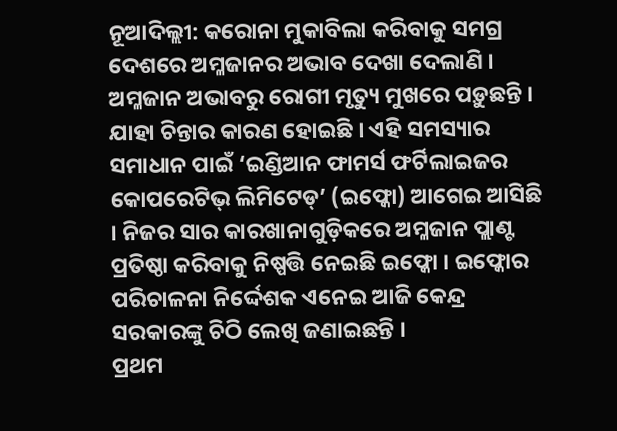ନୂଆଦିଲ୍ଲୀ: କରୋନା ମୁକାବିଲା କରିବାକୁ ସମଗ୍ର ଦେଶରେ ଅମ୍ଳଜାନର ଅଭାବ ଦେଖା ଦେଲାଣି । ଅମ୍ଳଜାନ ଅଭାବରୁ ରୋଗୀ ମୃତ୍ୟୁ ମୁଖରେ ପଡ଼ୁଛନ୍ତି । ଯାହା ଚିନ୍ତାର କାରଣ ହୋଇଛି । ଏହି ସମସ୍ୟାର ସମାଧାନ ପାଇଁ ‘ଇଣ୍ଡିଆନ ଫାମର୍ସ ଫର୍ଟିଲାଇଜର କୋପରେଟିଭ୍ ଲିମିଟେଡ୍’ (ଇଫ୍କୋ) ଆଗେଇ ଆସିଛି । ନିଜର ସାର କାରଖାନାଗୁଡ଼ିକରେ ଅମ୍ଳଜାନ ପ୍ଲାଣ୍ଟ ପ୍ରତିଷ୍ଠା କରିବାକୁ ନିଷ୍ପତ୍ତି ନେଇଛି ଇଫ୍କୋ । ଇଫ୍କୋର ପରିଚାଳନା ନିର୍ଦ୍ଦେଶକ ଏନେଇ ଆଜି କେନ୍ଦ୍ର ସରକାରଙ୍କୁ ଚିଠି ଲେଖି ଜଣାଇଛନ୍ତି ।
ପ୍ରଥମ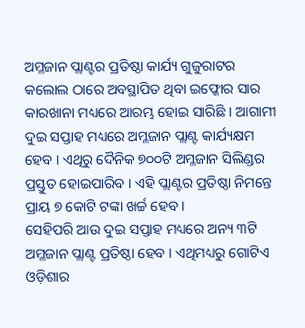ଅମ୍ଳଜାନ ପ୍ଲାଣ୍ଟର ପ୍ରତିଷ୍ଠା କାର୍ଯ୍ୟ ଗୁଜୁରାଟର କଲୋଲ ଠାରେ ଅବସ୍ଥାପିତ ଥିବା ଇଫ୍କୋର ସାର କାରଖାନା ମଧ୍ୟରେ ଆରମ୍ଭ ହୋଇ ସାରିଛି । ଆଗାମୀ ଦୁଇ ସପ୍ତାହ ମଧ୍ୟରେ ଅମ୍ଳଜାନ ପ୍ଲାଣ୍ଟ କାର୍ଯ୍ୟକ୍ଷମ ହେବ । ଏଥିରୁ ଦୈନିକ ୭୦୦ଟି ଅମ୍ଳଜାନ ସିଲିଣ୍ଡର ପ୍ରସ୍ତୁତ ହୋଇପାରିବ । ଏହି ପ୍ଲାଣ୍ଟର ପ୍ରତିଷ୍ଠା ନିମନ୍ତେ ପ୍ରାୟ ୭ କୋଟି ଟଙ୍କା ଖର୍ଚ୍ଚ ହେବ ।
ସେହିପରି ଆଉ ଦୁଇ ସପ୍ତାହ ମଧ୍ୟରେ ଅନ୍ୟ ୩ଟି ଅମ୍ଳଜାନ ପ୍ଲାଣ୍ଟ ପ୍ରତିଷ୍ଠା ହେବ । ଏଥିମଧ୍ୟରୁ ଗୋଟିଏ ଓଡ଼ିଶାର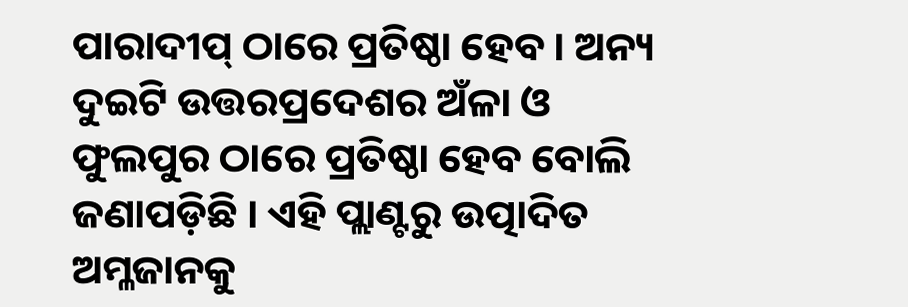ପାରାଦୀପ୍ ଠାରେ ପ୍ରତିଷ୍ଠା ହେବ । ଅନ୍ୟ ଦୁଇଟି ଉତ୍ତରପ୍ରଦେଶର ଅଁଳା ଓ ଫୁଲପୁର ଠାରେ ପ୍ରତିଷ୍ଠା ହେବ ବୋଲି ଜଣାପଡ଼ିଛି । ଏହି ପ୍ଲାଣ୍ଟରୁ ଉତ୍ପାଦିତ ଅମ୍ଳଜାନକୁ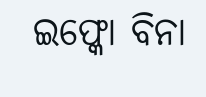ଇଫ୍କୋ ବିନା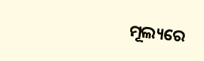ମୂଲ୍ୟରେ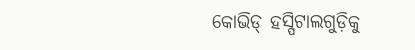କୋଭିଡ୍ ହସ୍ପିଟାଲଗୁଡ଼ିକୁ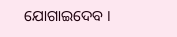ଯୋଗାଇଦେବ ।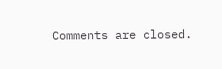Comments are closed.